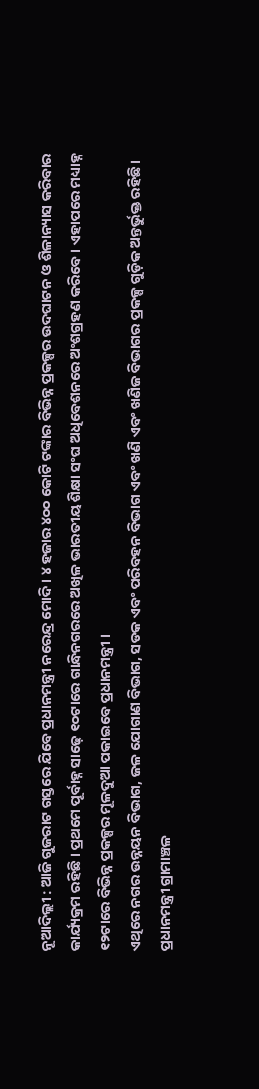ନୂଆଦିଲ୍ଲୀ : ଆଜି ଗୁଜରାଟ ଗସ୍ତରେ ଯିବେ ପ୍ରଧାନମନ୍ତ୍ରୀ ନରେନ୍ଦ୍ର ମୋଦି । ୪ ହଜାର ୪୦୦ କୋଟି ଟଙ୍କାର ବିଭିନ୍ନ ପ୍ରକଳ୍ପର ଉଦଘାଟନ ଓ ଶିଳାନ୍ୟାସ କରିବାର କାର୍ଯ୍ୟକ୍ରମ ରହିଛି । ପ୍ରଥମେ ପୂର୍ବାହ୍ନ ସାଢ଼େ ୧୦ଟାରେ ଗାନ୍ଧିନଗରରେ ଅଖିଳ ଭାରତୀୟ ଶିକ୍ଷା ସଂଘ ଅଧିବେଶନରେ ଅଂଶଗ୍ରହଣ କରିବେ । ଏହାପରେ ମଧ୍ୟାହ୍ନ ୧୨ଟାରେ ବିଭିନ୍ନ ପ୍ରକଳ୍ପର ମୂଳଦୁଆ ପକାଇବେ ପ୍ରଧାନମନ୍ତ୍ରୀ ।
ଏଥିରେ ନଗର ଉନ୍ନୟନ ବିଭାଗ, ଜଳ ଯୋଗାଣ ବିଭାଗ, ସଡକ ଏବଂ ପରିବହନ ବିଭାଗ ଏବଂ ଖଣି ଏବଂ ଖଣିଜ ବିଭାଗର ପ୍ରକଳ୍ପ ଗୁଡ଼ିକ ଅନ୍ତର୍ଭୁକ୍ତ ରହିଛି। ପ୍ରଧାନମନ୍ତ୍ରୀ ଗ୍ରାମାଞ୍ଚଳ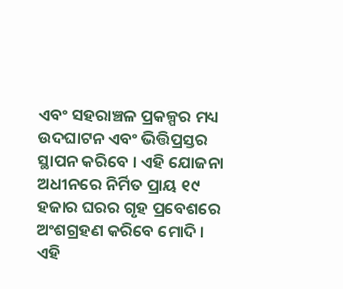ଏବଂ ସହରାଞ୍ଚଳ ପ୍ରକଳ୍ପର ମଧ୍ୟ ଉଦଘାଟନ ଏବଂ ଭିତ୍ତିପ୍ରସ୍ତର ସ୍ଥାପନ କରିବେ । ଏହି ଯୋଜନା ଅଧୀନରେ ନିର୍ମିତ ପ୍ରାୟ ୧୯ ହଜାର ଘରର ଗୃହ ପ୍ରବେଶରେ ଅଂଶଗ୍ରହଣ କରିବେ ମୋଦି ।
ଏହି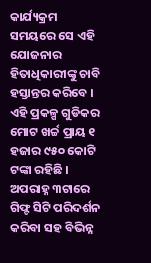କାର୍ଯ୍ୟକ୍ରମ ସମୟରେ ସେ ଏହି ଯୋଜନାର ହିତାଧିକାରୀଙ୍କୁ ଚାବି ହସ୍ତାନ୍ତର କରିବେ । ଏହି ପ୍ରକଳ୍ପ ଗୁଡିକର ମୋଟ ଖର୍ଚ୍ଚ ପ୍ରାୟ ୧ ହଜାର ୯୫୦ କୋଟି ଟଙ୍କା ରହିଛି । ଅପରାହ୍ନ ୩ଟାରେ ଗିଫ୍ଟ ସିଟି ପରିଦର୍ଶନ କରିବା ସହ ବିଭିନ୍ନ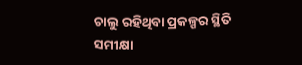ଚାଲୁ ରହିଥିବା ପ୍ରକଳ୍ପର ସ୍ଥିତି ସମୀକ୍ଷା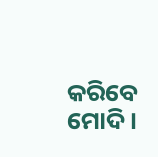କରିବେ ମୋଦି ।